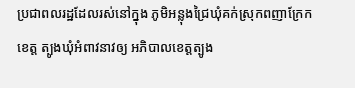ប្រជាពលរដ្ឋដែលរស់នៅក្នុង ភូមិអន្លុងជ្រៃឃុំគក់ស្រុកពញាក្រែកខេត្ត ត្បូងឃុំអំពាវនាវឲ្យ អភិបាលខេត្តត្បូង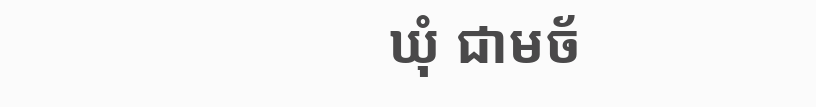ឃុំ ជាមច័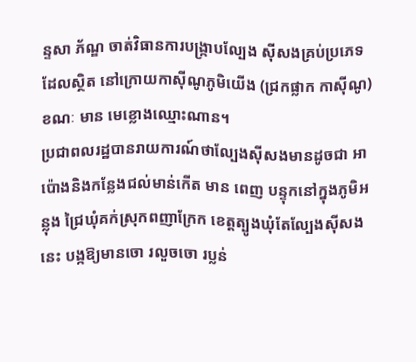ន្ទសា ភ័ណ្ឌ ចាត់វិធានការបង្ក្រាបល្បែង ស៊ីសងគ្រប់ប្រភេទដែលស្ថិត នៅក្រោយកាស៊ីណូភូមិយើង (ជ្រកផ្លាក កាស៊ីណូ)ខណៈ មាន មេខ្លោងឈ្មោះណាន។
ប្រជាពលរដ្ឋបានរាយការណ៍ថាល្បែងស៊ីសងមានដូចជា អាប៉ោងនិងកន្លែងជល់មាន់កើត មាន ពេញ បន្ទុកនៅក្នុងភូមិអន្លុង ជ្រៃឃុំគក់ស្រុកពញាក្រែក ខេត្តត្បូងឃុំតែល្បែងស៊ីសងនេះ បង្កឱ្យមានចោ រលួចចោ រប្លន់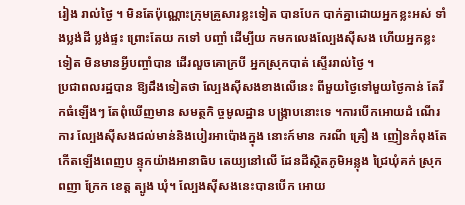រៀង រាល់ថ្ងៃ ។ មិនតែប៉ុណ្ណោះក្រុមគ្រួសារខ្លះទៀត បានបែក បាក់គ្នាដោយអ្នកខ្លះអស់ ទាំងប្លង់ដី ប្លង់ផ្ទះ ព្រោះតែយ កទៅ បញ្ចាំ ដើម្បីយ កមកលេងល្បែងស៊ីសង ហើយអ្នកខ្លះទៀត មិនមានអ្វីបញ្ចាំបាន ដើរលួចគោក្របី អ្នកស្រុកបាត់ ស្ទើររាល់ថ្ងៃ ។
ប្រជាពលរដ្ឋបាន ឱ្យដឹងទៀតថា ល្បែងស៊ីសងខាងលើនេះ ពីមួយថ្ងៃទៅមួយថ្ងៃកាន់ តែរីកធំឡើងៗ តែពុំឃើញមាន សមត្ថកិ ច្ចមូលដ្ឋាន បង្ក្រាបនោះទេ ។ការបើកអោយដំ ណើរការ ល្បែងស៊ីសងជល់មាន់និងបៀរអាប៉ោងក្នុង នោះក៍មាន ករណី គ្រឿ ង ញៀនកំពុងតែកើតឡើងពេញប ន្ទុកយ៉ាងអានាធិប តេយ្យនៅលើ ដែនដីស្ថិតភូមិអន្លុង ជ្រៃឃុំគក់ ស្រុកពញា ក្រែក ខេត្ត ត្បូង ឃុំ។ ល្បែងស៊ីសងនេះបានបើក អោយ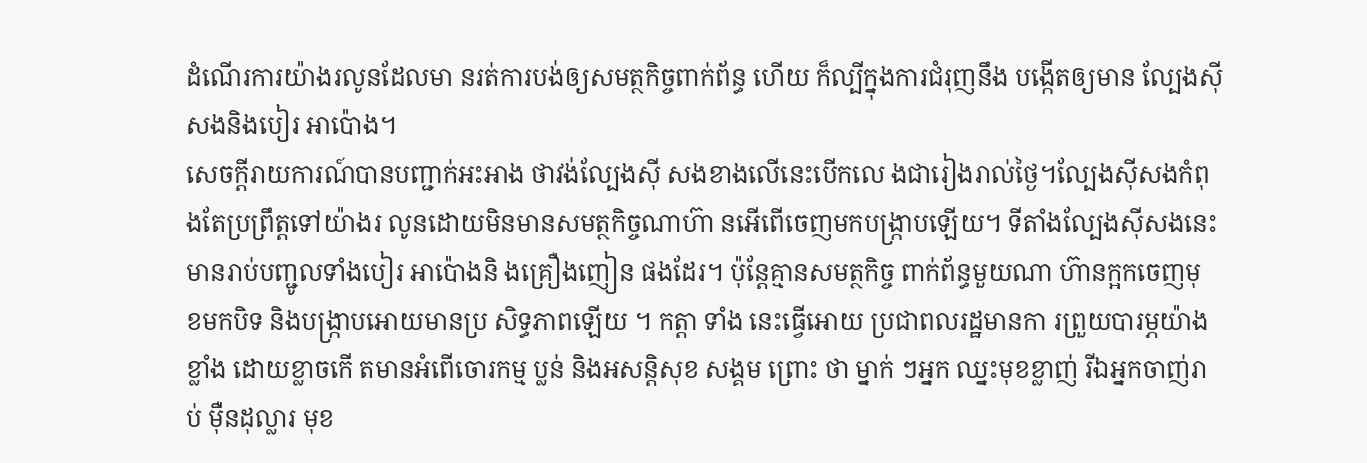ដំណើរការយ៉ាងរលូនដែលមា នរត់ការបង់ឲ្យសមត្ថកិច្ចពាក់ព័ន្ធ ហើយ ក៏ល្បីក្នុងការជំរុញនឹង បង្កើតឲ្យមាន ល្បែងស៊ីសងនិងបៀរ អាប៉ោង។
សេចក្តីរាយការណ៍បានបញ្ជាក់អះអាង ថាវង់ល្បែងស៊ី សងខាងលើនេះបើកលេ ងជារៀងរាល់ថ្ងៃ។ល្បែងស៊ីសងកំពុងតែប្រព្រឹត្តទៅយ៉ាងរ លូនដោយមិនមានសមត្ថកិច្ចណាហ៊ា នអើពើចេញមកបង្ក្រាបឡើយ។ ទីតាំងល្បែងស៊ីសងនេះ មានរាប់បញ្ជូលទាំងបៀរ អាប៉ោងនិ ងគ្រឿងញៀន ផងដែរ។ ប៉ុន្តែគ្មានសមត្ថកិច្ច ពាក់ព័ន្ធមួយណា ហ៊ានក្អកចេញមុ ខមកបិទ និងបង្ក្រាបអោយមានប្រ សិទ្ធភាពឡើយ ។ កត្តា ទាំង នេះធ្វើអោយ ប្រជាពលរដ្ឋមានកា រព្រួយបារម្ភយ៉ាងខ្លាំង ដោយខ្លាចកើ តមានអំពើចោរកម្ម ប្លន់ និងអសន្តិសុខ សង្គម ព្រោះ ថា ម្នាក់ ៗអ្នក ឈ្នះមុខខ្លាញ់ រីឯអ្នកចាញ់រាប់ ម៉ឺនដុល្លារ មុខ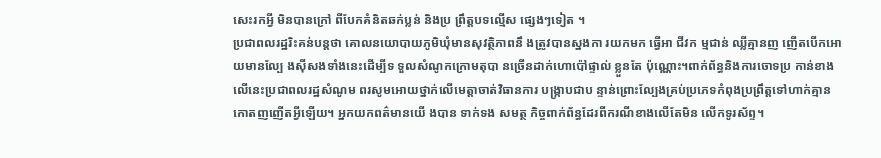សេះរកអ្វី មិនបានក្រៅ ពីបែកគំនិតឆក់ប្លន់ និងប្រ ព្រឹត្តបទល្មើស ផ្សេងៗទៀត ។
ប្រជាពលរដ្ឋរិះគន់បន្តថា គោលនយោបាយភូមិឃុំមានសុវត្ថិភាពនឹ ងត្រូវបានស្នងកា រយកមក ធ្វើអា ជីវក ម្មជាន់ ឈ្លីគ្មានញ ញើតបើកអោយមានល្បែ ងស៊ីសងទាំងនេះដើម្បីទ ទួលសំណូកក្រោមតុបា នច្រើនដាក់ហោប៉ៅផ្ទាល់ ខ្លួនតែ ប៉ុណ្ណោះ។ពាក់ព័ន្ធនិងការចោទប្រ កាន់ខាងលើនេះប្រជាពលរដ្ឋសំណូម ពរសូមអោយថ្នាក់លើមេត្តាចាត់វិធានការ បង្ក្រាបជាប ន្ទាន់ព្រោះល្បែងគ្រប់ប្រភេទកំពុងប្រព្រឹត្តទៅហាក់គ្មានកោតញញើតអ្វីឡើយ។ អ្នកយកពត៌មានយើ ងបាន ទាក់ទង សមត្ថ កិច្ចពាក់ព័ន្ធដែរពីករណីខាងលើតែមិន លើកទូរស័ព្ទ។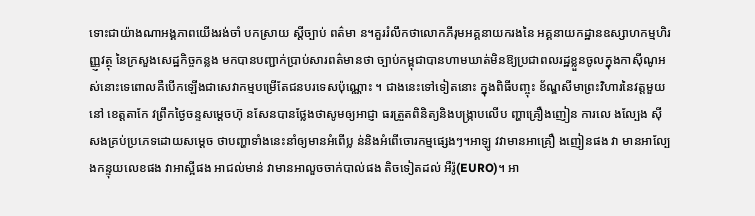ទោះជាយ៉ាងណាអង្គភាពយើងរង់ចាំ បកស្រាយ ស្តីច្បាប់ ពត៌មា ន។គួររំលឹកថាលោកភីរុមអគ្គនាយករងនៃ អគ្គនាយកដ្ឋានឧស្សាហកម្មហិរញ្ញ្ញវត្ថុ នៃក្រសួងសេដ្ឋកិច្ចកន្លង មកបានបញ្ជាក់ប្រាប់សារពត៌មានថា ច្បាប់កម្ពុជាបានហាមឃាត់មិនឱ្យប្រជាពលរដ្ឋខ្លួនចូលក្នុងកាស៊ីណូអស់នោះទេពោលគឺបើកឡើងជាសេវាកម្មបម្រើតែជនបរទេសប៉ុណ្ណោះ ។ ជាងនេះទៅទៀតនោះ ក្នុងពិធីបញ្ចុះ ខ័ណ្ឌសីមាព្រះវិហារនៃវត្តមួយនៅ ខេត្តតាកែ វព្រឹកថ្ងៃចន្ទសម្តេចហ៊ុ នសែនបានថ្លែងថាសូមឲ្យអាជ្ញា ធរត្រួតពិនិត្យនិងបង្ក្រាបលើប ញ្ហាគ្រឿងញៀន ការលេ ងល្បែង ស៊ីសងគ្រប់ប្រភេទដោយសម្តេច ថាបញ្ហាទាំងនេះនាំឲ្យមានអំពើប្ល ន់និងអំពើចោរកម្មផ្សេងៗ។អាឡូ វវាមានអាគ្រឿ ងញៀនផង វា មានអាល្បែ ងកន្ទុយលេខផង វាអាស្អីផង អាជល់មាន់ វាមានអាលួចចាក់បាល់ផង តិចទៀតដល់ អឺរ៉ូ(EURO)។ អា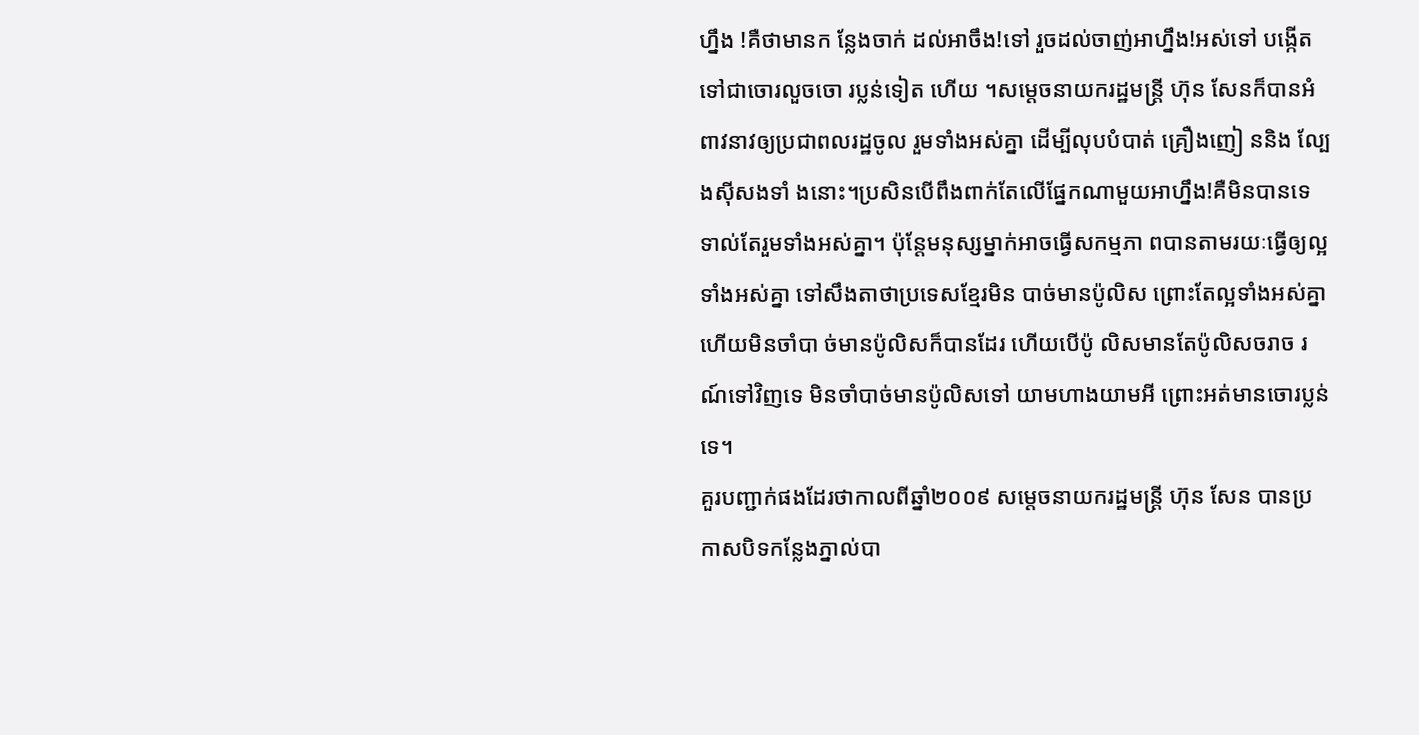ហ្នឹង !គឺថាមានក ន្លែងចាក់ ដល់អាចឹង!ទៅ រួចដល់ចាញ់អាហ្នឹង!អស់ទៅ បង្កើតទៅជាចោរលួចចោ រប្លន់ទៀត ហើយ ។សម្តេចនាយករដ្ឋមន្ត្រី ហ៊ុន សែនក៏បានអំពាវនាវឲ្យប្រជាពលរដ្ឋចូល រួមទាំងអស់គ្នា ដើម្បីលុបបំបាត់ គ្រឿងញៀ ននិង ល្បែងស៊ីសងទាំ ងនោះ។ប្រសិនបើពឹងពាក់តែលើផ្នែកណាមួយអាហ្នឹង!គឺមិនបានទេ ទាល់តែរួមទាំងអស់គ្នា។ ប៉ុន្តែមនុស្សម្នាក់អាចធ្វើសកម្មភា ពបានតាមរយៈធ្វើឲ្យល្អទាំងអស់គ្នា ទៅសឹងតាថាប្រទេសខ្មែរមិន បាច់មានប៉ូលិស ព្រោះតែល្អទាំងអស់គ្នា ហើយមិនចាំបា ច់មានប៉ូលិសក៏បានដែរ ហើយបើប៉ូ លិសមានតែប៉ូលិសចរាច រណ៍ទៅវិញទេ មិនចាំបាច់មានប៉ូលិសទៅ យាមហាងយាមអី ព្រោះអត់មានចោរប្លន់ទេ។
គួរបញ្ជាក់ផងដែរថាកាលពីឆ្នាំ២០០៩ សម្តេចនាយករដ្ឋមន្ត្រី ហ៊ុន សែន បានប្រកាសបិទកន្លែងភ្នាល់បា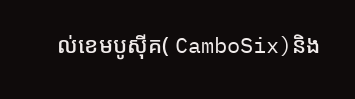ល់ខេមបូស៊ីគ( CamboSix)និង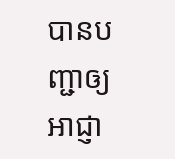បានបញ្ជាឲ្យ អាជ្ញា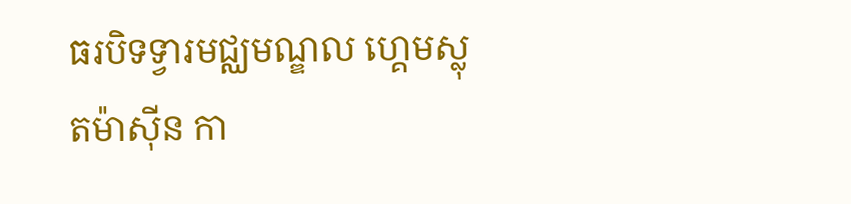ធរបិទទ្វារមជ្ឈមណ្ឌល ហ្គេមស្លុតម៉ាស៊ីន កា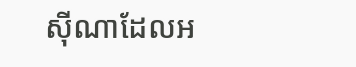ស៊ីណាដែលអ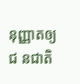នុញ្ញាតឲ្យជ នជាតិ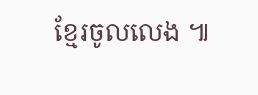ខ្មែរចូលលេង ៕